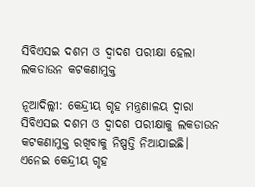ସିବିଏସଇ ଦଶମ ଓ ଦ୍ୱାଦଶ ପରୀକ୍ଷା ହେଲା ଲକଡାଉନ କଟକଣାମୁକ୍ତ

ନୂଆଦିଲ୍ଲୀ: କେନ୍ଦ୍ରୀୟ ଗୃହ ମନ୍ତ୍ରଣାଳୟ ଦ୍ୱାରା ସିବିଏସଇ ଦଶମ ଓ ଦ୍ୱାଦଶ ପରୀକ୍ଷାକୁ ଲକଡାଉନ କଟକଣାମୁକ୍ତ ରଖିବାକୁ ନିଷ୍ପତ୍ତି ନିଆଯାଇଛି। ଏନେଇ କେନ୍ଦ୍ରୀୟ ଗୃହ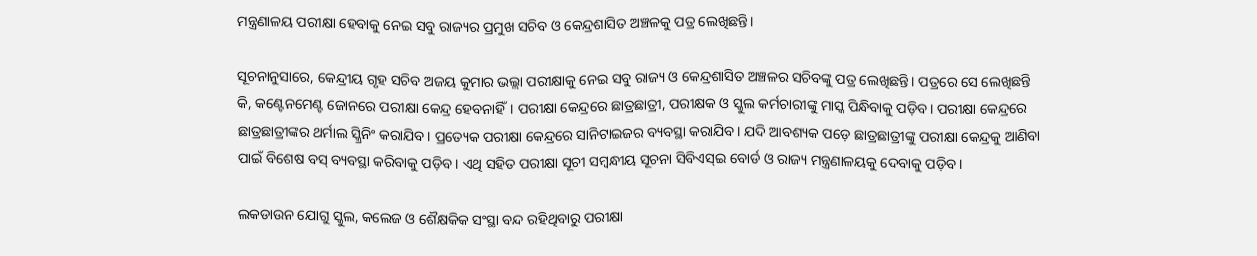ମନ୍ତ୍ରଣାଳୟ ପରୀକ୍ଷା ହେବାକୁ ନେଇ ସବୁ ରାଜ୍ୟର ପ୍ରମୁଖ ସଚିବ ଓ କେନ୍ଦ୍ରଶାସିତ ଅଞ୍ଚଳକୁ ପତ୍ର ଲେଖିଛନ୍ତି।

ସୂଚନାନୁସାରେ, କେନ୍ଦ୍ରୀୟ ଗୃହ ସଚିବ ଅଜୟ କୁମାର ଭଲ୍ଲା ପରୀକ୍ଷାକୁ ନେଇ ସବୁ ରାଜ୍ୟ ଓ କେନ୍ଦ୍ରଶାସିତ ଅଞ୍ଚଳର ସଚିବଙ୍କୁ ପତ୍ର ଲେଖିଛନ୍ତି। ପତ୍ରରେ ସେ ଲେଖିଛନ୍ତି କି, କଣ୍ଟେନମେଣ୍ଟ ଜୋନରେ ପରୀକ୍ଷା କେନ୍ଦ୍ର ହେବନାହିଁ। ପରୀକ୍ଷା କେନ୍ଦ୍ରରେ ଛାତ୍ରଛାତ୍ରୀ, ପରୀକ୍ଷକ ଓ ସ୍କୁଲ କର୍ମଚାରୀଙ୍କୁ ମାସ୍କ ପିନ୍ଧିବାକୁ ପଡ଼ିବ। ପରୀକ୍ଷା କେନ୍ଦ୍ରରେ ଛାତ୍ରଛାତ୍ରୀଙ୍କର ଥର୍ମାଲ ସ୍କ୍ରିନିଂ କରାଯିବ। ପ୍ରତ୍ୟେକ ପରୀକ୍ଷା କେନ୍ଦ୍ରରେ ସାନିଟାଇଜର ବ୍ୟବସ୍ଥା କରାଯିବ। ଯଦି ଆବଶ୍ୟକ ପଡ଼େ ଛାତ୍ରଛାତ୍ରୀଙ୍କୁ ପରୀକ୍ଷା କେନ୍ଦ୍ରକୁ ଆଣିବା ପାଇଁ ବିଶେଷ ବସ୍ ବ୍ୟବସ୍ଥା କରିବାକୁ ପଡ଼ିବ। ଏଥି ସହିତ ପରୀକ୍ଷା ସୂଚୀ ସମ୍ବନ୍ଧୀୟ ସୂଚନା ସିବିଏସ୍ଇ ବୋର୍ଡ ଓ ରାଜ୍ୟ ମନ୍ତ୍ରଣାଳୟକୁ ଦେବାକୁ ପଡ଼ିବ।

ଲକଡାଉନ ଯୋଗୁ ସ୍କୁଲ, କଲେଜ ଓ ଶୈକ୍ଷକିକ ସଂସ୍ଥା ବନ୍ଦ ରହିଥିବାରୁ ପରୀକ୍ଷା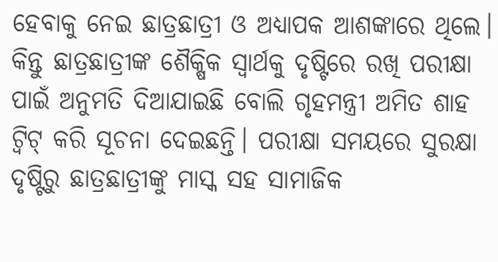ହେବାକୁ ନେଇ ଛାତ୍ରଛାତ୍ରୀ ଓ ଅଧ୍ୟାପକ ଆଶଙ୍କାରେ ଥିଲେ। କିନ୍ତୁ ଛାତ୍ରଛାତ୍ରୀଙ୍କ ଶୈକ୍ଷିକ ସ୍ୱାର୍ଥକୁ ଦୃଷ୍ଟିରେ ରଖି ପରୀକ୍ଷା ପାଇଁ ଅନୁମତି ଦିଆଯାଇଛି ବୋଲି ଗୃହମନ୍ତ୍ରୀ ଅମିତ ଶାହ ଟ୍ୱିଟ୍ କରି ସୂଚନା ଦେଇଛନ୍ତି। ପରୀକ୍ଷା ସମୟରେ ସୁରକ୍ଷା ଦୃଷ୍ଟିରୁ ଛାତ୍ରଛାତ୍ରୀଙ୍କୁ ମାସ୍କ ସହ ସାମାଜିକ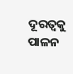ଦୂରତ୍ୱକୁ ପାଳନ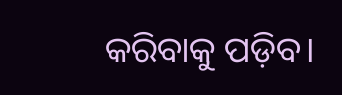କରିବାକୁ ପଡ଼ିବ।